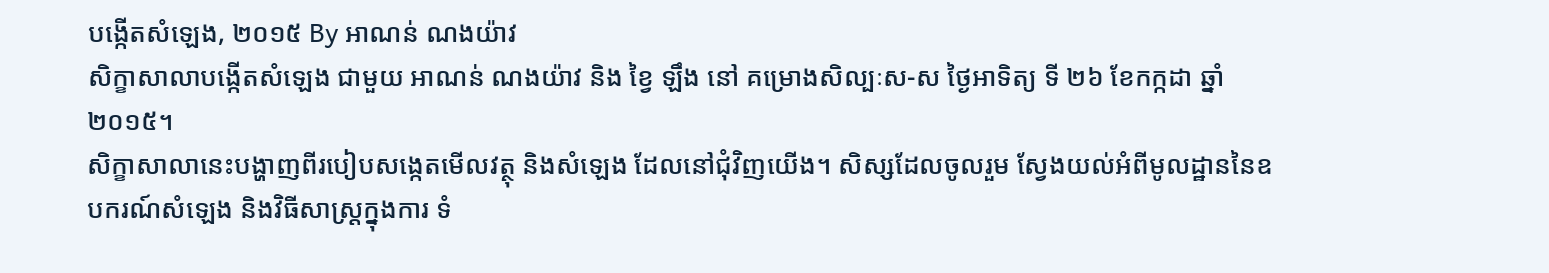បង្កើតសំឡេង, ២០១៥ By អាណន់ ណងយ៉ាវ
សិក្ខាសាលាបង្កើតសំឡេង ជាមួយ អាណន់ ណងយ៉ាវ និង ខ្វៃ ឡឹង នៅ គម្រោងសិល្បៈស-ស ថ្ងៃអាទិត្យ ទី ២៦ ខែកក្កដា ឆ្នាំ ២០១៥។
សិក្ខាសាលានេះបង្ហាញពីរបៀបសង្កេតមើលវត្ថុ និងសំឡេង ដែលនៅជុំវិញយើង។ សិស្សដែលចូលរួម ស្វែងយល់អំពីមូលដ្ឋាននៃឧបករណ៍សំឡេង និងវិធីសាស្រ្តក្នុងការ ទំ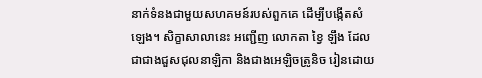នាក់ទំនងជាមួយសហគមន៍របស់ពួកគេ ដើម្បីបង្កើតសំឡេង។ សិក្ខាសាលានេះ អញ្ជើញ លោកតា ខ្វៃ ឡឹង ដែលជាជាងជួសជុលនាឡិកា និងជាងអេឡិចត្រូនិច រៀនដោយ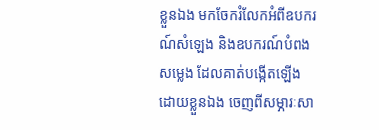ខ្លួនឯង មកចែករំលែកអំពីឧបករណ៍សំឡេង និងឧបករណ៍បំពងសម្លេង ដែលគាត់បង្កើតឡើង ដោយខ្លួនឯង ចេញពីសម្ភារៈសា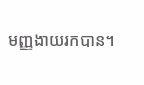មញ្ញងាយរកបាន។